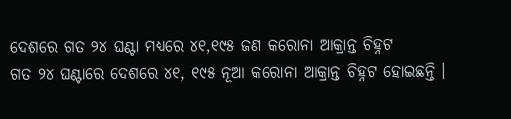ଦେଶରେ ଗତ ୨୪ ଘଣ୍ଟା ମଧ୍ୟରେ ୪୧,୧୯୫ ଜଣ କରୋନା ଆକ୍ରାନ୍ତ ଚିହ୍ନଟ
ଗତ ୨୪ ଘଣ୍ଟାରେ ଦେଶରେ ୪୧, ୧୯୫ ନୂଆ କରୋନା ଆକ୍ରାନ୍ତ ଚିହ୍ନଟ ହୋଇଛନ୍ତି ।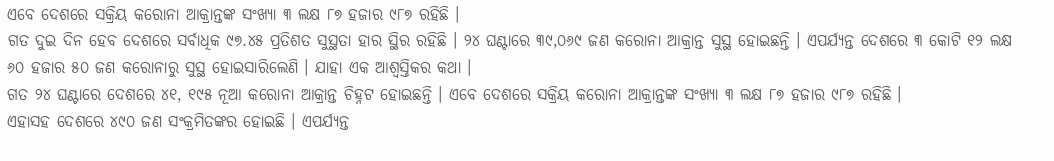ଏବେ ଦେଶରେ ସକ୍ରିୟ କରୋନା ଆକ୍ରାନ୍ତଙ୍କ ସଂଖ୍ୟା ୩ ଲକ୍ଷ ୮୭ ହଜାର ୯୮୭ ରହିଛି ।
ଗତ ଦୁଇ ଦିନ ହେବ ଦେଶରେ ସର୍ବାଧିକ ୯୭.୪୫ ପ୍ରତିଶତ ସୁସ୍ଥତା ହାର ସ୍ଥିର ରହିଛି । ୨୪ ଘଣ୍ଟାରେ ୩୯,୦୬୯ ଜଣ କରୋନା ଆକ୍ରାନ୍ତ ସୁସ୍ଥ ହୋଇଛନ୍ତି । ଏପର୍ଯ୍ୟନ୍ତ ଦେଶରେ ୩ କୋଟି ୧୨ ଲକ୍ଷ ୬୦ ହଜାର ୫୦ ଜଣ କରୋନାରୁ ସୁସ୍ଥ ହୋଇସାରିଲେଣି । ଯାହା ଏକ ଆଶ୍ୱସ୍ତିକର କଥା ।
ଗତ ୨୪ ଘଣ୍ଟାରେ ଦେଶରେ ୪୧, ୧୯୫ ନୂଆ କରୋନା ଆକ୍ରାନ୍ତ ଚିହ୍ନଟ ହୋଇଛନ୍ତି । ଏବେ ଦେଶରେ ସକ୍ରିୟ କରୋନା ଆକ୍ରାନ୍ତଙ୍କ ସଂଖ୍ୟା ୩ ଲକ୍ଷ ୮୭ ହଜାର ୯୮୭ ରହିଛି ।
ଏହାସହ ଦେଶରେ ୪୯୦ ଜଣ ସଂକ୍ରମିତଙ୍କର ହୋଇଛି । ଏପର୍ଯ୍ୟନ୍ତ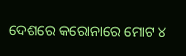ଦେଶରେ କରୋନାରେ ମୋଟ ୪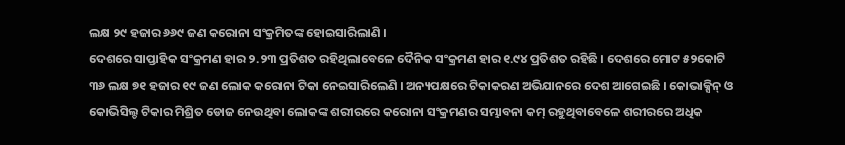ଲକ୍ଷ ୨୯ ହଜାର ୬୬୯ ଜଣ କରୋନା ସଂକ୍ରମିତଙ୍କ ହୋଇସାରିଲାଣି ।
ଦେଶରେ ସାପ୍ତାହିକ ସଂକ୍ରମଣ ହାର ୨.୨୩ ପ୍ରତିଶତ ରହିଥିଲାବେଳେ ଦୈନିକ ସଂକ୍ରମଣ ହାର ୧.୯୪ ପ୍ରତିଶତ ରହିଛି । ଦେଶରେ ମୋଟ ୫୨କୋଟି ୩୬ ଲକ୍ଷ ୭୧ ହଜାର ୧୯ ଜଣ ଲୋକ କରୋନା ଟିକା ନେଇସାରିଲେଣି । ଅନ୍ୟପକ୍ଷରେ ଟିକାକରଣ ଅଭିଯାନରେ ଦେଶ ଆଗେଇଛି । କୋଭାକ୍ସିନ୍ ଓ କୋଭିସିଲ୍ଡ ଟିକାର ମିଶ୍ରିତ ଡୋଜ ନେଉଥିବା ଲୋକଙ୍କ ଶରୀରରେ କରୋନା ସଂକ୍ରମଣର ସମ୍ଭାବନା କମ୍ ରହୁଥିବାବେଳେ ଶରୀରରେ ଅଧିକ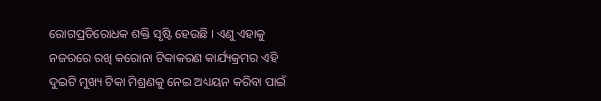ରୋଗପ୍ରତିରୋଧକ ଶକ୍ତି ସୃଷ୍ଟି ହେଉଛି । ଏଣୁ ଏହାକୁ ନଜରରେ ରଖି କରୋନା ଟିକାକରଣ କାର୍ଯ୍ୟକ୍ରମର ଏହି ଦୁଇଟି ମୁଖ୍ୟ ଟିକା ମିଶ୍ରଣକୁ ନେଇ ଅଧ୍ୟୟନ କରିବା ପାଇଁ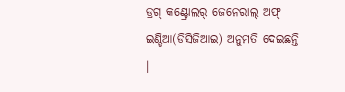ଡ୍ରଗ୍ କଣ୍ଟ୍ରୋଲର୍ ଜେନେରାଲ୍ ଅଫ୍ ଇଣ୍ଡିଆ(ଡିସିଜିଆଇ) ଅନୁମତି ଦେଇଛନ୍ତି ।